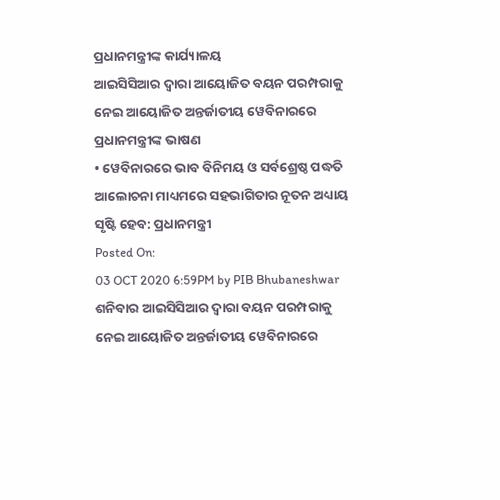ପ୍ରଧାନମନ୍ତ୍ରୀଙ୍କ କାର୍ଯ୍ୟାଳୟ
ଆଇସିସିଆର ଦ୍ୱାରା ଆୟୋଜିତ ବୟନ ପରମ୍ପରାକୁ ନେଇ ଆୟୋଜିତ ଅନ୍ତର୍ଜାତୀୟ ୱେବିନାରରେ ପ୍ରଧାନମନ୍ତ୍ରୀଙ୍କ ଭାଷଣ
• ୱେବିନାରରେ ଭାବ ବିନିମୟ ଓ ସର୍ବଶ୍ରେଷ୍ଠ ପଦ୍ଧତି ଆଲୋଚନା ମାଧ୍ୟମରେ ସହଭାଗିତାର ନୂତନ ଅଧ୍ୟାୟ ସୃଷ୍ଟି ହେବ: ପ୍ରଧାନମନ୍ତ୍ରୀ
Posted On:
03 OCT 2020 6:59PM by PIB Bhubaneshwar
ଶନିବାର ଆଇସିସିଆର ଦ୍ୱାରା ବୟନ ପରମ୍ପରାକୁ ନେଇ ଆୟୋଜିତ ଅନ୍ତର୍ଜାତୀୟ ୱେବିନାରରେ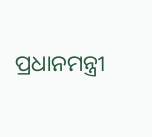ପ୍ରଧାନମନ୍ତ୍ରୀ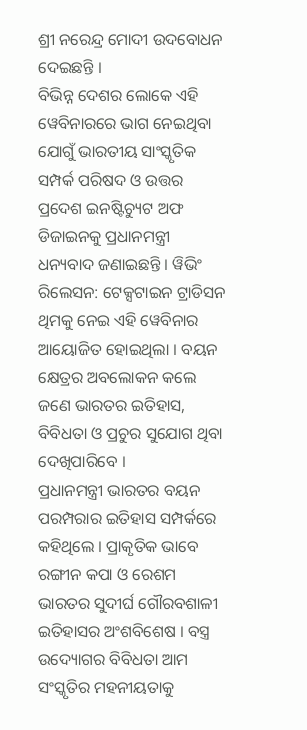ଶ୍ରୀ ନରେନ୍ଦ୍ର ମୋଦୀ ଉଦବୋଧନ ଦେଇଛନ୍ତି ।
ବିଭିନ୍ନ ଦେଶର ଲୋକେ ଏହି ୱେବିନାରରେ ଭାଗ ନେଇଥିବା ଯୋଗୁଁ ଭାରତୀୟ ସାଂସ୍କୃତିକ ସମ୍ପର୍କ ପରିଷଦ ଓ ଉତ୍ତର ପ୍ରଦେଶ ଇନଷ୍ଟିଚ୍ୟୁଟ ଅଫ ଡିଜାଇନକୁ ପ୍ରଧାନମନ୍ତ୍ରୀ ଧନ୍ୟବାଦ ଜଣାଇଛନ୍ତି । ୱିଭିଂ ରିଲେସନ: ଟେକ୍ସଟାଇନ ଟ୍ରାଡିସନ ଥିମକୁ ନେଇ ଏହି ୱେବିନାର ଆୟୋଜିତ ହୋଇଥିଲା । ବୟନ କ୍ଷେତ୍ରର ଅବଲୋକନ କଲେ ଜଣେ ଭାରତର ଇତିହାସ, ବିବିଧତା ଓ ପ୍ରଚୁର ସୁଯୋଗ ଥିବା ଦେଖିପାରିବେ ।
ପ୍ରଧାନମନ୍ତ୍ରୀ ଭାରତର ବୟନ ପରମ୍ପରାର ଇତିହାସ ସମ୍ପର୍କରେ କହିଥିଲେ । ପ୍ରାକୃତିକ ଭାବେ ରଙ୍ଗୀନ କପା ଓ ରେଶମ ଭାରତର ସୁଦୀର୍ଘ ଗୌରବଶାଳୀ ଇତିହାସର ଅଂଶବିଶେଷ । ବସ୍ତ୍ର ଉଦ୍ୟୋଗର ବିବିଧତା ଆମ ସଂସ୍କୃତିର ମହନୀୟତାକୁ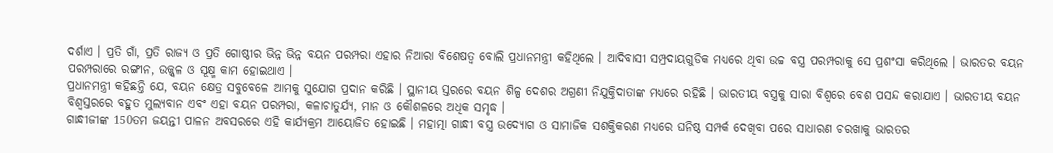ଦର୍ଶାଏ । ପ୍ରତି ଗାଁ, ପ୍ରତି ରାଜ୍ୟ ଓ ପ୍ରତି ଗୋଷ୍ଠୀର ଭିନ୍ନ ଭିନ୍ନ ବୟନ ପରମ୍ପରା ଏହାର ନିଆରା ବିଶେଷତ୍ୱ ବୋଲି ପ୍ରଧାନମନ୍ତ୍ରୀ କହିଥିଲେ । ଆଦିବାସୀ ସମ୍ପ୍ରଦାୟଗୁଡିକ ମଧ୍ୟରେ ଥିବା ଉଚ୍ଚ ବସ୍ତ୍ର ପରମ୍ପରାକୁ ସେ ପ୍ରଶଂସା କରିଥିଲେ । ଭାରତର ବୟନ ପରମ୍ପରାରେ ରଙ୍ଗୀନ, ଉଜ୍ଜ୍ୱଳ ଓ ସୂକ୍ଷ୍ମ କାମ ହୋଇଥାଏ ।
ପ୍ରଧାନମନ୍ତ୍ରୀ କହିଛନ୍ତି ଯେ, ବୟନ କ୍ଷେତ୍ର ସବୁବେଳେ ଆମକୁ ସୁଯୋଗ ପ୍ରଦାନ କରିଛି । ସ୍ଥାନୀୟ ସ୍ତରରେ ବୟନ ଶିଳ୍ପ ଦେଶର ଅଗ୍ରଣୀ ନିଯୁକ୍ତିଦାତାଙ୍କ ମଧ୍ୟରେ ରହିଛି । ଭାରତୀୟ ବସ୍ତ୍ରକୁ ସାରା ବିଶ୍ୱରେ ବେଶ ପସନ୍ଦ କରାଯାଏ । ଭାରତୀୟ ବୟନ ବିଶ୍ଵସ୍ତରରେ ବହୁତ ମୁଲ୍ୟବାନ ଏବଂ ଏହା ବୟନ ପରମ୍ପରା, କଳାଚାତୁର୍ଯ୍ୟ, ମାନ ଓ କୌଶଳରେ ଅଧିକ ସମୃଦ୍ଧ ।
ଗାନ୍ଧୀଜୀଙ୍କ 150ତମ ଜୟନ୍ତୀ ପାଳନ ଅବସରରେ ଏହି କାର୍ଯ୍ୟକ୍ରମ ଆୟୋଜିତ ହୋଇଛି । ମହାତ୍ମା ଗାନ୍ଧୀ ବସ୍ତ୍ର ଉଦ୍ୟୋଗ ଓ ସାମାଜିକ ସଶକ୍ତିକରଣ ମଧ୍ୟରେ ଘନିଷ୍ଠ ସମ୍ପର୍କ ଦେଖିବା ପରେ ସାଧାରଣ ଚରଖାକୁ ଭାରତର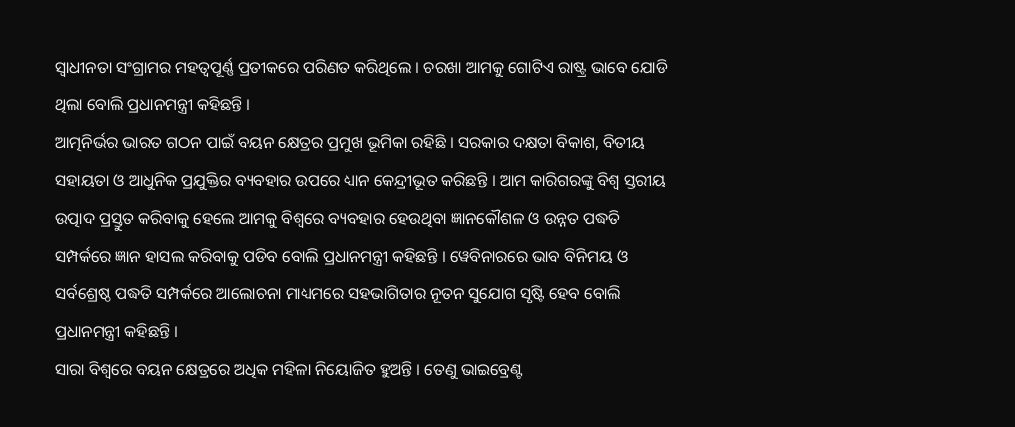ସ୍ୱାଧୀନତା ସଂଗ୍ରାମର ମହତ୍ୱପୂର୍ଣ୍ଣ ପ୍ରତୀକରେ ପରିଣତ କରିଥିଲେ । ଚରଖା ଆମକୁ ଗୋଟିଏ ରାଷ୍ଟ୍ର ଭାବେ ଯୋଡି ଥିଲା ବୋଲି ପ୍ରଧାନମନ୍ତ୍ରୀ କହିଛନ୍ତି ।
ଆତ୍ମନିର୍ଭର ଭାରତ ଗଠନ ପାଇଁ ବୟନ କ୍ଷେତ୍ରର ପ୍ରମୁଖ ଭୂମିକା ରହିଛି । ସରକାର ଦକ୍ଷତା ବିକାଶ, ବିତୀୟ ସହାୟତା ଓ ଆଧୁନିକ ପ୍ରଯୁକ୍ତିର ବ୍ୟବହାର ଉପରେ ଧ୍ୟାନ କେନ୍ଦ୍ରୀଭୂତ କରିଛନ୍ତି । ଆମ କାରିଗରଙ୍କୁ ବିଶ୍ୱ ସ୍ତରୀୟ ଉତ୍ପାଦ ପ୍ରସ୍ତୁତ କରିବାକୁ ହେଲେ ଆମକୁ ବିଶ୍ୱରେ ବ୍ୟବହାର ହେଉଥିବା ଜ୍ଞାନକୌଶଳ ଓ ଉନ୍ନତ ପଦ୍ଧତି ସମ୍ପର୍କରେ ଜ୍ଞାନ ହାସଲ କରିବାକୁ ପଡିବ ବୋଲି ପ୍ରଧାନମନ୍ତ୍ରୀ କହିଛନ୍ତି । ୱେବିନାରରେ ଭାବ ବିନିମୟ ଓ ସର୍ବଶ୍ରେଷ୍ଠ ପଦ୍ଧତି ସମ୍ପର୍କରେ ଆଲୋଚନା ମାଧ୍ୟମରେ ସହଭାଗିତାର ନୂତନ ସୁଯୋଗ ସୃଷ୍ଟି ହେବ ବୋଲି ପ୍ରଧାନମନ୍ତ୍ରୀ କହିଛନ୍ତି ।
ସାରା ବିଶ୍ୱରେ ବୟନ କ୍ଷେତ୍ରରେ ଅଧିକ ମହିଳା ନିୟୋଜିତ ହୁଅନ୍ତି । ତେଣୁ ଭାଇବ୍ରେଣ୍ଟ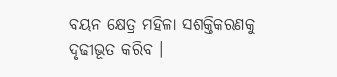ବୟନ କ୍ଷେତ୍ର ମହିଳା ସଶକ୍ତିକରଣକୁ ଦୃଢୀଭୂତ କରିବ ।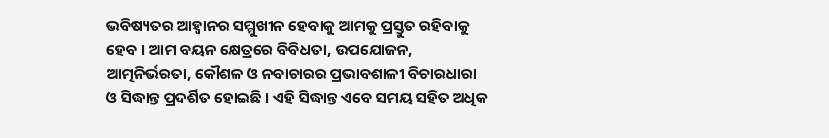ଭବିଷ୍ୟତର ଆହ୍ୱାନର ସମ୍ମୁଖୀନ ହେବାକୁ ଆମକୁ ପ୍ରସ୍ତୁତ ରହିବାକୁ ହେବ । ଆମ ବୟନ କ୍ଷେତ୍ରରେ ବିବିଧତା, ଉପଯୋଜନ, ଆତ୍ମନିର୍ଭରତା, କୌଶଳ ଓ ନବାଚାରର ପ୍ରଭାବଶାଳୀ ବିଚାରଧାରା ଓ ସିଦ୍ଧାନ୍ତ ପ୍ରଦର୍ଶିତ ହୋଇଛି । ଏହି ସିଦ୍ଧାନ୍ତ ଏବେ ସମୟ ସହିତ ଅଧିକ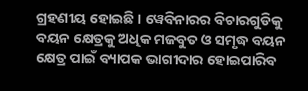ଗ୍ରହଣୀୟ ହୋଇଛି । ୱେବିନାରର ବିଚାରଗୁଡିକୁ ବୟନ କ୍ଷେତ୍ରକୁ ଅଧିକ ମଜବୁତ ଓ ସମୃଦ୍ଧ ବୟନ କ୍ଷେତ୍ର ପାଇଁ ବ୍ୟାପକ ଭାଗୀଦାର ହୋଇପାରିବ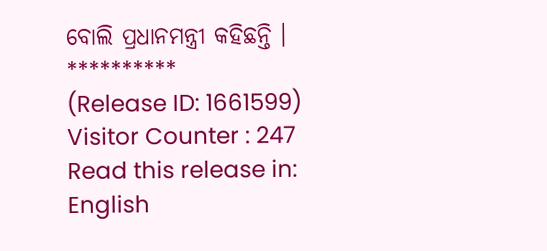ବୋଲି ପ୍ରଧାନମନ୍ତ୍ରୀ କହିଛନ୍ତି ।
**********
(Release ID: 1661599)
Visitor Counter : 247
Read this release in:
English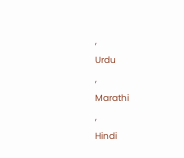,
Urdu
,
Marathi
,
Hindi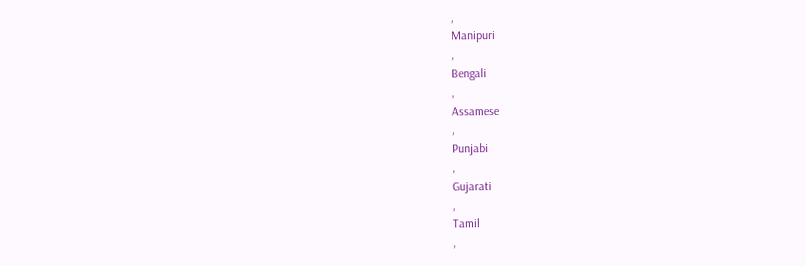,
Manipuri
,
Bengali
,
Assamese
,
Punjabi
,
Gujarati
,
Tamil
,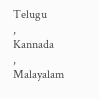Telugu
,
Kannada
,
Malayalam